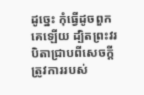ដូច្នេះ កុំធ្វើដូចពួកគេឡើយ ដ្បិតព្រះវរបិតាជ្រាបពីសេចក្ដីត្រូវការរបស់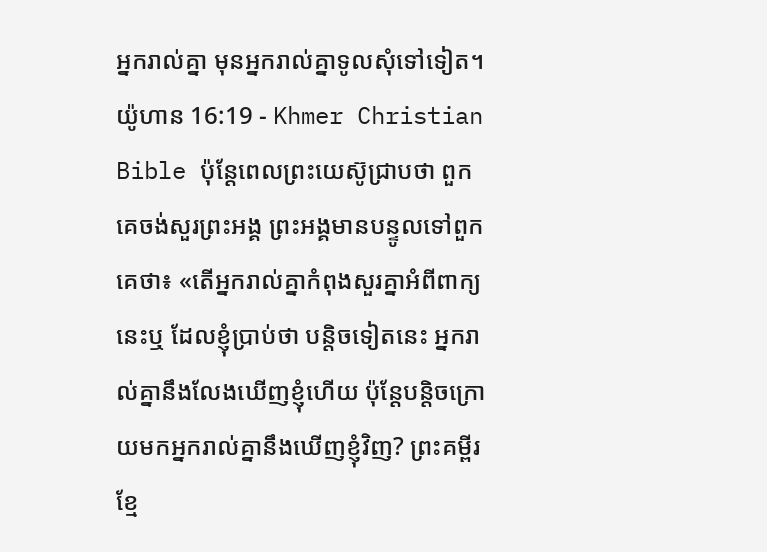អ្នករាល់គ្នា មុនអ្នករាល់គ្នាទូលសុំទៅទៀត។
យ៉ូហាន 16:19 - Khmer Christian Bible ប៉ុន្ដែពេលព្រះយេស៊ូជ្រាបថា ពួកគេចង់សួរព្រះអង្គ ព្រះអង្គមានបន្ទូលទៅពួកគេថា៖ «តើអ្នករាល់គ្នាកំពុងសួរគ្នាអំពីពាក្យនេះឬ ដែលខ្ញុំប្រាប់ថា បន្តិចទៀតនេះ អ្នករាល់គ្នានឹងលែងឃើញខ្ញុំហើយ ប៉ុន្ដែបន្តិចក្រោយមកអ្នករាល់គ្នានឹងឃើញខ្ញុំវិញ? ព្រះគម្ពីរខ្មែ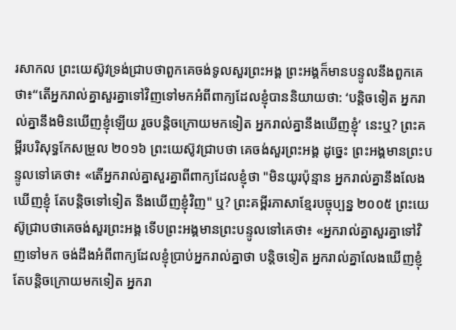រសាកល ព្រះយេស៊ូវទ្រង់ជ្រាបថាពួកគេចង់ទូលសួរព្រះអង្គ ព្រះអង្គក៏មានបន្ទូលនឹងពួកគេថា៖“តើអ្នករាល់គ្នាសួរគ្នាទៅវិញទៅមកអំពីពាក្យដែលខ្ញុំបាននិយាយថា: ‘បន្តិចទៀត អ្នករាល់គ្នានឹងមិនឃើញខ្ញុំឡើយ រួចបន្តិចក្រោយមកទៀត អ្នករាល់គ្នានឹងឃើញខ្ញុំ’ នេះឬ? ព្រះគម្ពីរបរិសុទ្ធកែសម្រួល ២០១៦ ព្រះយេស៊ូវជ្រាបថា គេចង់សួរព្រះអង្គ ដូច្នេះ ព្រះអង្គមានព្រះបន្ទូលទៅគេថា៖ «តើអ្នករាល់គ្នាសួរគ្នាពីពាក្យដែលខ្ញុំថា "មិនយូរប៉ុន្មាន អ្នករាល់គ្នានឹងលែងឃើញខ្ញុំ តែបន្តិចទៅទៀត នឹងឃើញខ្ញុំវិញ" ឬ? ព្រះគម្ពីរភាសាខ្មែរបច្ចុប្បន្ន ២០០៥ ព្រះយេស៊ូជ្រាបថាគេចង់សួរព្រះអង្គ ទើបព្រះអង្គមានព្រះបន្ទូលទៅគេថា៖ «អ្នករាល់គ្នាសួរគ្នាទៅវិញទៅមក ចង់ដឹងអំពីពាក្យដែលខ្ញុំប្រាប់អ្នករាល់គ្នាថា បន្តិចទៀត អ្នករាល់គ្នាលែងឃើញខ្ញុំ តែបន្តិចក្រោយមកទៀត អ្នករា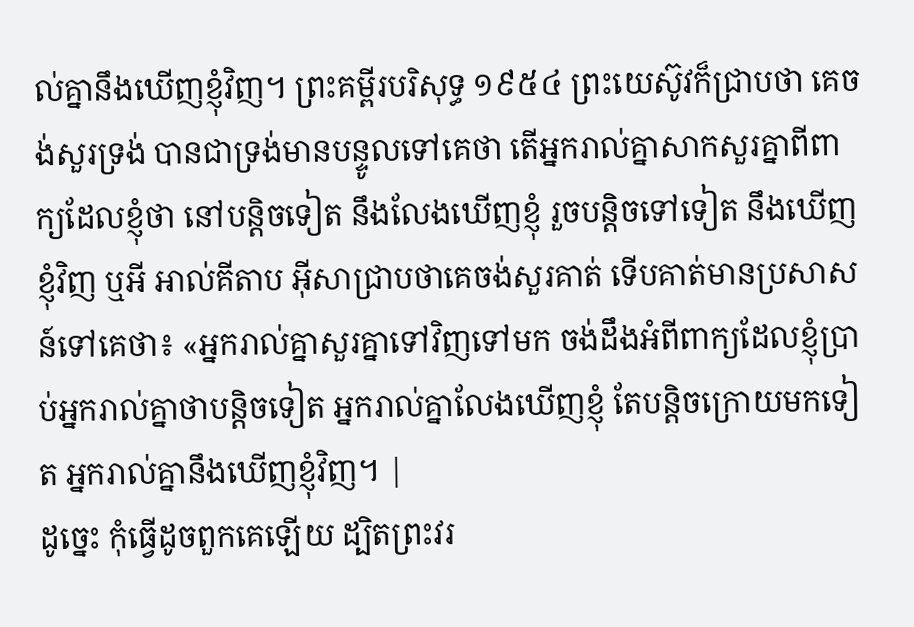ល់គ្នានឹងឃើញខ្ញុំវិញ។ ព្រះគម្ពីរបរិសុទ្ធ ១៩៥៤ ព្រះយេស៊ូវក៏ជ្រាបថា គេចង់សួរទ្រង់ បានជាទ្រង់មានបន្ទូលទៅគេថា តើអ្នករាល់គ្នាសាកសួរគ្នាពីពាក្យដែលខ្ញុំថា នៅបន្តិចទៀត នឹងលែងឃើញខ្ញុំ រួចបន្តិចទៅទៀត នឹងឃើញខ្ញុំវិញ ឬអី អាល់គីតាប អ៊ីសាជ្រាបថាគេចង់សួរគាត់ ទើបគាត់មានប្រសាសន៍ទៅគេថា៖ «អ្នករាល់គ្នាសួរគ្នាទៅវិញទៅមក ចង់ដឹងអំពីពាក្យដែលខ្ញុំប្រាប់អ្នករាល់គ្នាថាបន្ដិចទៀត អ្នករាល់គ្នាលែងឃើញខ្ញុំ តែបន្ដិចក្រោយមកទៀត អ្នករាល់គ្នានឹងឃើញខ្ញុំវិញ។ |
ដូច្នេះ កុំធ្វើដូចពួកគេឡើយ ដ្បិតព្រះវរ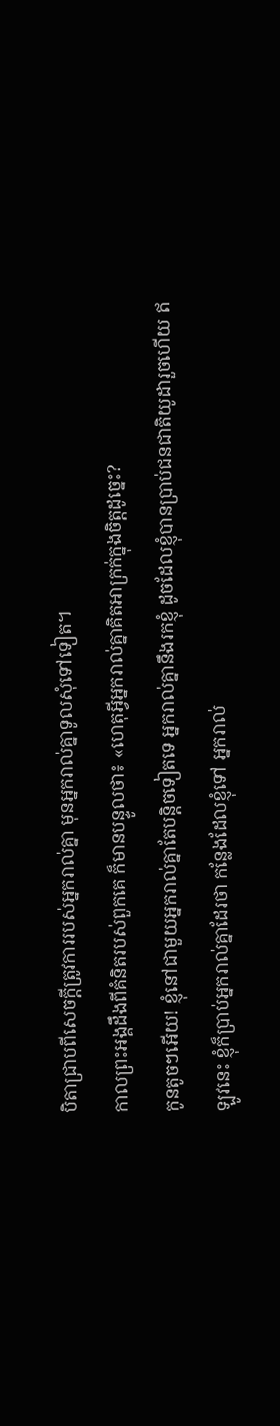បិតាជ្រាបពីសេចក្ដីត្រូវការរបស់អ្នករាល់គ្នា មុនអ្នករាល់គ្នាទូលសុំទៅទៀត។
កាលព្រះអង្គដឹងពីគំនិតរបស់ពួកគេ ក៏មានបន្ទូលថា៖ «ហេតុអ្វីអ្នករាល់គ្នាគិតអាក្រក់ក្នុងចិត្ដដូច្នេះ?
កូនតូចៗអើយ! ខ្ញុំនៅជាមួយអ្នករាល់គ្នាតែបន្តិចទៀតទេ អ្នករាល់គ្នានឹងរកខ្ញុំ ដូចដែលខ្ញុំបានប្រាប់ជនជាតិយូដារួចហើយ ឥឡូវនេះ ខ្ញុំក៏ប្រាប់អ្នករាល់គ្នាដែរថា កន្លែងដែលខ្ញុំទៅ អ្នករាល់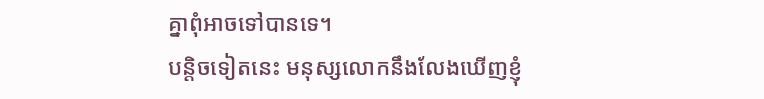គ្នាពុំអាចទៅបានទេ។
បន្តិចទៀតនេះ មនុស្សលោកនឹងលែងឃើញខ្ញុំ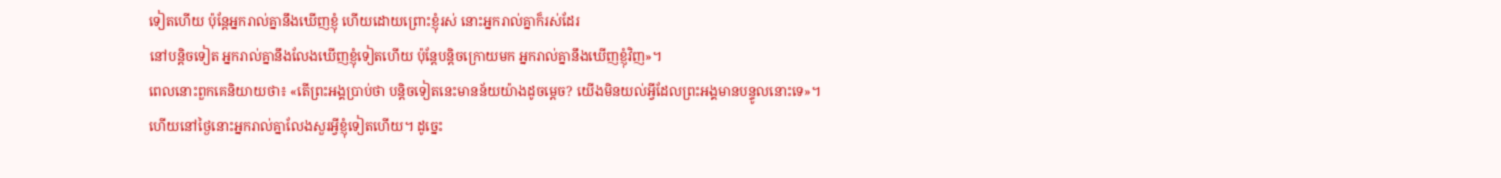ទៀតហើយ ប៉ុន្តែអ្នករាល់គ្នានឹងឃើញខ្ញុំ ហើយដោយព្រោះខ្ញុំរស់ នោះអ្នករាល់គ្នាក៏រស់ដែរ
នៅបន្តិចទៀត អ្នករាល់គ្នានឹងលែងឃើញខ្ញុំទៀតហើយ ប៉ុន្ដែបន្តិចក្រោយមក អ្នករាល់គ្នានឹងឃើញខ្ញុំវិញ»។
ពេលនោះពួកគេនិយាយថា៖ «តើព្រះអង្គប្រាប់ថា បន្តិចទៀតនេះមានន័យយ៉ាងដូចម្តេច? យើងមិនយល់អ្វីដែលព្រះអង្គមានបន្ទូលនោះទេ»។
ហើយនៅថ្ងៃនោះអ្នករាល់គ្នាលែងសួរអ្វីខ្ញុំទៀតហើយ។ ដូច្នេះ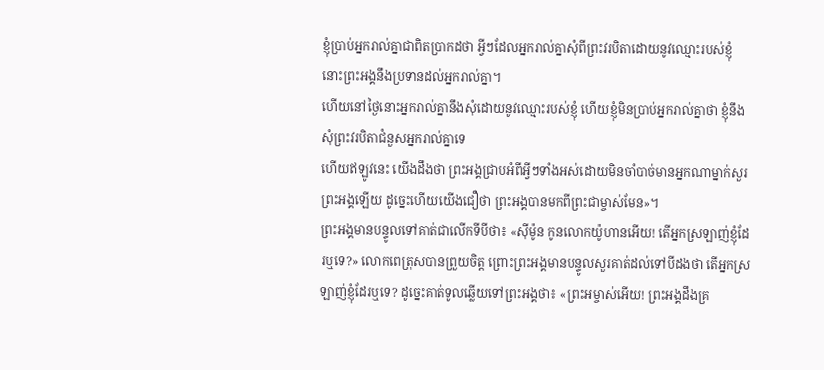ខ្ញុំប្រាប់អ្នករាល់គ្នាជាពិតប្រាកដថា អ្វីៗដែលអ្នករាល់គ្នាសុំពីព្រះវរបិតាដោយនូវឈ្មោះរបស់ខ្ញុំ នោះព្រះអង្គនឹងប្រទានដល់អ្នករាល់គ្នា។
ហើយនៅថ្ងៃនោះអ្នករាល់គ្នានឹងសុំដោយនូវឈ្មោះរបស់ខ្ញុំ ហើយខ្ញុំមិនប្រាប់អ្នករាល់គ្នាថា ខ្ញុំនឹងសុំព្រះវរបិតាជំនួសអ្នករាល់គ្នាទេ
ហើយឥឡូវនេះ យើងដឹងថា ព្រះអង្គជ្រាបអំពីអ្វីៗទាំងអស់ដោយមិនចាំបាច់មានអ្នកណាម្នាក់សួរព្រះអង្គឡើយ ដូច្នេះហើយយើងជឿថា ព្រះអង្គបានមកពីព្រះជាម្ចាស់មែន»។
ព្រះអង្គមានបន្ទូលទៅគាត់ជាលើកទីបីថា៖ «ស៊ីម៉ូន កូនលោកយ៉ូហានអើយ! តើអ្នកស្រឡាញ់ខ្ញុំដែរឬទេ?» លោកពេត្រុសបានព្រួយចិត្ត ព្រោះព្រះអង្គមានបន្ទូលសួរគាត់ដល់ទៅបីដងថា តើអ្នកស្រឡាញ់ខ្ញុំដែរឬទេ? ដូច្នេះគាត់ទូលឆ្លើយទៅព្រះអង្គថា៖ «ព្រះអម្ចាស់អើយ! ព្រះអង្គដឹងគ្រ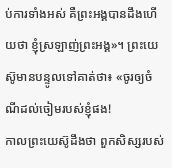ប់ការទាំងអស់ គឺព្រះអង្គបានដឹងហើយថា ខ្ញុំស្រឡាញ់ព្រះអង្គ»។ ព្រះយេស៊ូមានបន្ទូលទៅគាត់ថា៖ «ចូរឲ្យចំណីដល់ចៀមរបស់ខ្ញុំផង!
កាលព្រះយេស៊ូដឹងថា ពួកសិស្សរបស់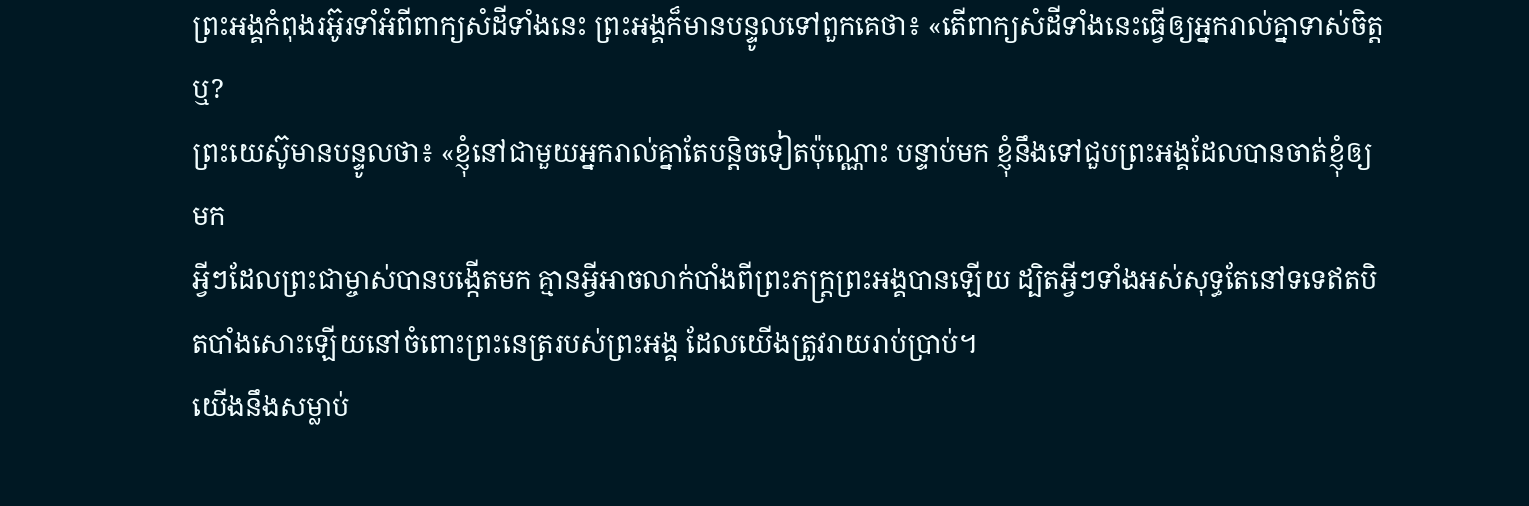ព្រះអង្គកំពុងរអ៊ូរទាំអំពីពាក្យសំដីទាំងនេះ ព្រះអង្គក៏មានបន្ទូលទៅពួកគេថា៖ «តើពាក្យសំដីទាំងនេះធ្វើឲ្យអ្នករាល់គ្នាទាស់ចិត្តឬ?
ព្រះយេស៊ូមានបន្ទូលថា៖ «ខ្ញុំនៅជាមួយអ្នករាល់គ្នាតែបន្តិចទៀតប៉ុណ្ណោះ បន្ទាប់មក ខ្ញុំនឹងទៅជួបព្រះអង្គដែលបានចាត់ខ្ញុំឲ្យមក
អ្វីៗដែលព្រះជាម្ចាស់បានបង្កើតមក គ្មានអ្វីអាចលាក់បាំងពីព្រះភក្ដ្រព្រះអង្គបានឡើយ ដ្បិតអ្វីៗទាំងអស់សុទ្ធតែនៅទទេឥតបិតបាំងសោះឡើយនៅចំពោះព្រះនេត្ររបស់ព្រះអង្គ ដែលយើងត្រូវរាយរាប់ប្រាប់។
យើងនឹងសម្លាប់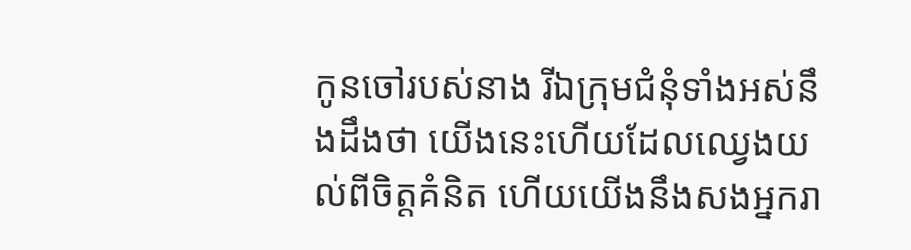កូនចៅរបស់នាង រីឯក្រុមជំនុំទាំងអស់នឹងដឹងថា យើងនេះហើយដែលឈ្វេងយល់ពីចិត្ដគំនិត ហើយយើងនឹងសងអ្នករា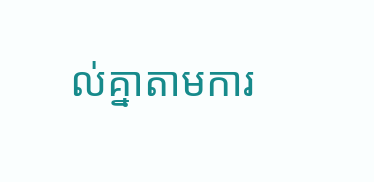ល់គ្នាតាមការ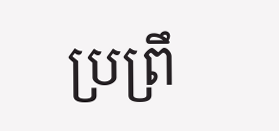ប្រព្រឹ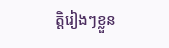ត្ដិរៀងៗខ្លួន